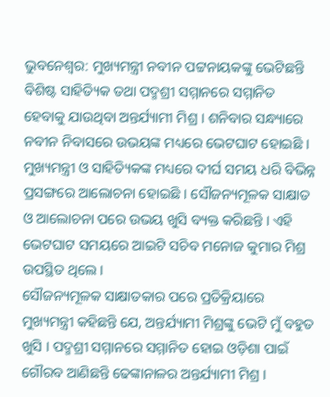ଭୁବନେଶ୍ବର: ମୁଖ୍ୟମନ୍ତ୍ରୀ ନବୀନ ପଟ୍ଟନାୟକଙ୍କୁ ଭେଟିଛନ୍ତି ବିଶିଷ୍ଟ ସାହିତ୍ୟିକ ତଥା ପଦ୍ମଶ୍ରୀ ସମ୍ମାନରେ ସମ୍ମାନିତ ହେବାକୁ ଯାଉଥିବା ଅନ୍ତର୍ଯ୍ୟାମୀ ମିଶ୍ର । ଶନିବାର ସନ୍ଧ୍ୟାରେ ନବୀନ ନିବାସରେ ଉଭୟଙ୍କ ମଧ୍ୟରେ ଭେଟଘାଟ ହୋଇଛି । ମୁଖ୍ୟମନ୍ତ୍ରୀ ଓ ସାହିତ୍ୟିକଙ୍କ ମଧ୍ୟରେ ଦୀର୍ଘ ସମୟ ଧରି ବିଭିନ୍ନ ପ୍ରସଙ୍ଗରେ ଆଲୋଚନା ହୋଇଛି । ସୌଜନ୍ୟମୂଳକ ସାକ୍ଷାତ ଓ ଆଲୋଚନା ପରେ ଉଭୟ ଖୁସି ବ୍ୟକ୍ତ କରିଛନ୍ତି । ଏହି ଭେଟଘାଟ ସମୟରେ ଆଇଟି ସଚିବ ମନୋଜ କୁମାର ମିଶ୍ର ଉପସ୍ଥିତ ଥିଲେ ।
ସୌଜନ୍ୟମୂଳକ ସାକ୍ଷାତକାର ପରେ ପ୍ରତିକ୍ରିୟାରେ ମୁଖ୍ୟମନ୍ତ୍ରୀ କହିଛନ୍ତି ଯେ, ଅନ୍ତର୍ଯ୍ୟାମୀ ମିଶ୍ରଙ୍କୁ ଭେଟି ମୁଁ ବହୁତ ଖୁସି । ପଦ୍ମଶ୍ରୀ ସମ୍ମାନରେ ସମ୍ମାନିତ ହୋଇ ଓଡ଼ିଶା ପାଇଁ ଗୌରବ ଆଣିଛନ୍ତି ଢେଙ୍କାନାଳର ଅନ୍ତର୍ଯ୍ୟାମୀ ମିଶ୍ର ।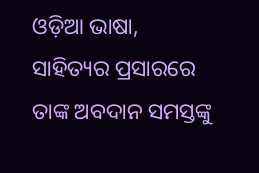ଓଡ଼ିଆ ଭାଷା, ସାହିତ୍ୟର ପ୍ରସାରରେ ତାଙ୍କ ଅବଦାନ ସମସ୍ତଙ୍କୁ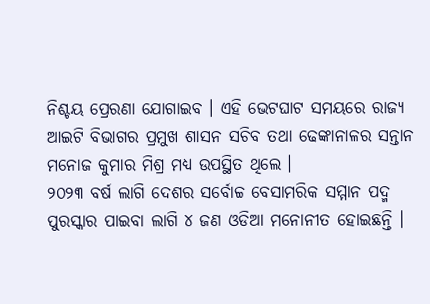ନିଶ୍ଚୟ ପ୍ରେରଣା ଯୋଗାଇବ । ଏହି ଭେଟଘାଟ ସମୟରେ ରାଜ୍ୟ ଆଇଟି ବିଭାଗର ପ୍ରମୁଖ ଶାସନ ସଚିବ ତଥା ଢେଙ୍କାନାଳର ସନ୍ତାନ ମନୋଜ କୁମାର ମିଶ୍ର ମଧ୍ୟ ଉପସ୍ଥିତ ଥିଲେ ।
୨୦୨୩ ବର୍ଷ ଲାଗି ଦେଶର ସର୍ବୋଚ୍ଚ ବେସାମରିକ ସମ୍ମାନ ପଦ୍ମ ପୁରସ୍କାର ପାଇବା ଲାଗି ୪ ଜଣ ଓଡିଆ ମନୋନୀତ ହୋଇଛନ୍ତି ।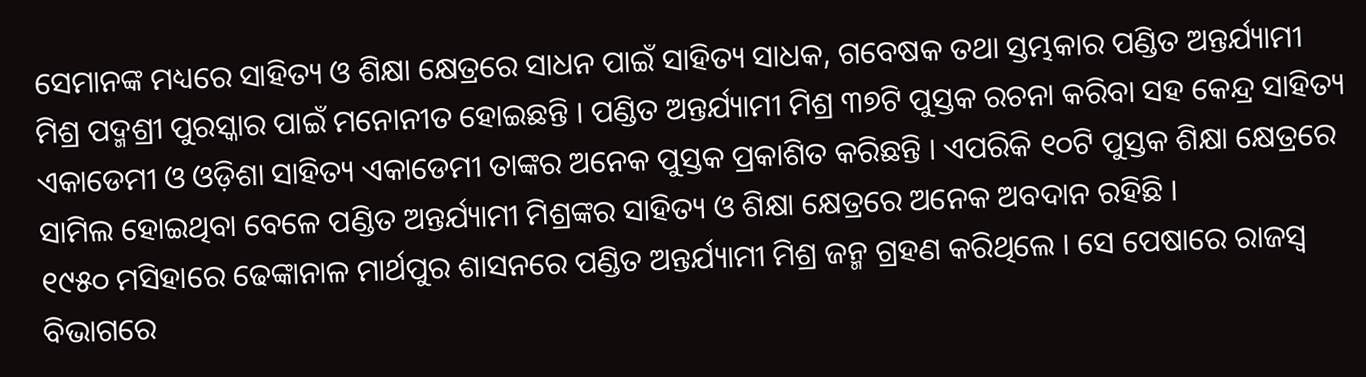ସେମାନଙ୍କ ମଧ୍ୟରେ ସାହିତ୍ୟ ଓ ଶିକ୍ଷା କ୍ଷେତ୍ରରେ ସାଧନ ପାଇଁ ସାହିତ୍ୟ ସାଧକ, ଗବେଷକ ତଥା ସ୍ତମ୍ଭକାର ପଣ୍ଡିତ ଅନ୍ତର୍ଯ୍ୟାମୀ ମିଶ୍ର ପଦ୍ମଶ୍ରୀ ପୁରସ୍କାର ପାଇଁ ମନୋନୀତ ହୋଇଛନ୍ତି । ପଣ୍ଡିତ ଅନ୍ତର୍ଯ୍ୟାମୀ ମିଶ୍ର ୩୭ଟି ପୁସ୍ତକ ରଚନା କରିବା ସହ କେନ୍ଦ୍ର ସାହିତ୍ୟ ଏକାଡେମୀ ଓ ଓଡ଼ିଶା ସାହିତ୍ୟ ଏକାଡେମୀ ତାଙ୍କର ଅନେକ ପୁସ୍ତକ ପ୍ରକାଶିତ କରିଛନ୍ତି । ଏପରିକି ୧୦ଟି ପୁସ୍ତକ ଶିକ୍ଷା କ୍ଷେତ୍ରରେ ସାମିଲ ହୋଇଥିବା ବେଳେ ପଣ୍ଡିତ ଅନ୍ତର୍ଯ୍ୟାମୀ ମିଶ୍ରଙ୍କର ସାହିତ୍ୟ ଓ ଶିକ୍ଷା କ୍ଷେତ୍ରରେ ଅନେକ ଅବଦାନ ରହିଛି ।
୧୯୫୦ ମସିହାରେ ଢେଙ୍କାନାଳ ମାର୍ଥପୁର ଶାସନରେ ପଣ୍ଡିତ ଅନ୍ତର୍ଯ୍ୟାମୀ ମିଶ୍ର ଜନ୍ମ ଗ୍ରହଣ କରିଥିଲେ । ସେ ପେଷାରେ ରାଜସ୍ୱ ବିଭାଗରେ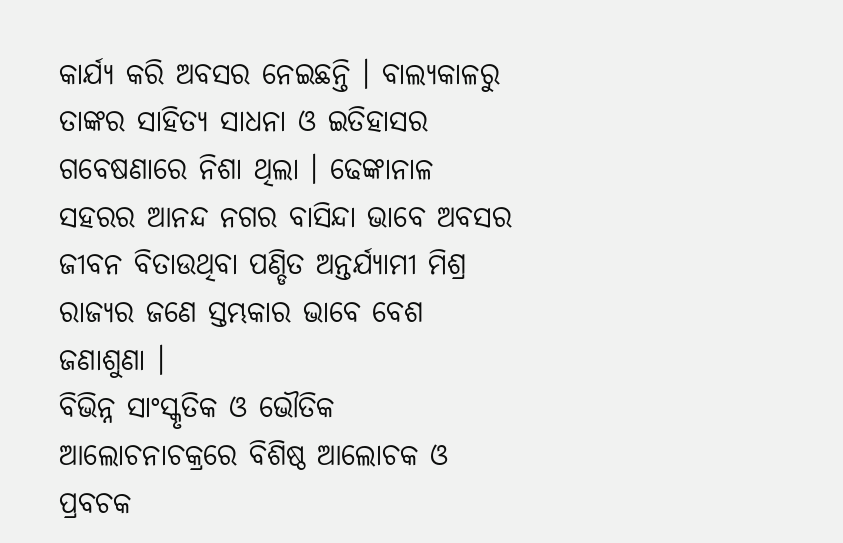କାର୍ଯ୍ୟ କରି ଅବସର ନେଇଛନ୍ତି । ବାଲ୍ୟକାଳରୁ ତାଙ୍କର ସାହିତ୍ୟ ସାଧନା ଓ ଇତିହାସର ଗବେଷଣାରେ ନିଶା ଥିଲା । ଢେଙ୍କାନାଳ ସହରର ଆନନ୍ଦ ନଗର ବାସିନ୍ଦା ଭାବେ ଅବସର ଜୀବନ ବିତାଉଥିବା ପଣ୍ଡିତ ଅନ୍ତର୍ଯ୍ୟାମୀ ମିଶ୍ର ରାଜ୍ୟର ଜଣେ ସ୍ତମ୍ଭକାର ଭାବେ ବେଶ ଜଣାଶୁଣା ।
ବିଭିନ୍ନ ସାଂସ୍କୃତିକ ଓ ଭୌତିକ ଆଲୋଚନାଚକ୍ରରେ ବିଶିଷ୍ଠ ଆଲୋଚକ ଓ ପ୍ରବଚକ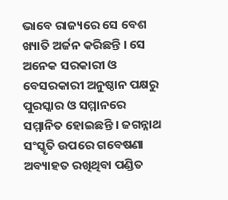ଭାବେ ରାଜ୍ୟରେ ସେ ବେଶ ଖ୍ୟାତି ଅର୍ଜନ କରିଛନ୍ତି । ସେ ଅନେକ ସରକାରୀ ଓ ବେସରକାରୀ ଅନୁଷ୍ଠାନ ପକ୍ଷରୁ ପୁରସ୍କାର ଓ ସମ୍ମାନରେ ସମ୍ମାନିତ ହୋଇଛନ୍ତି । ଜଗନ୍ନାଥ ସଂସ୍କୃତି ଉପରେ ଗବେଷଣା ଅବ୍ୟାହତ ରଖିଥିବା ପଣ୍ଡିତ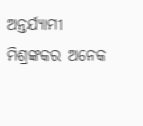ଅନ୍ତର୍ଯ୍ୟାମୀ ମିଶ୍ରଙ୍କକର ଅନେକ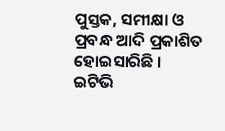ପୁସ୍ତକ, ସମୀକ୍ଷା ଓ ପ୍ରବନ୍ଧ ଆଦି ପ୍ରକାଶିତ ହୋଇସାରିଛି ।
ଇଟିଭି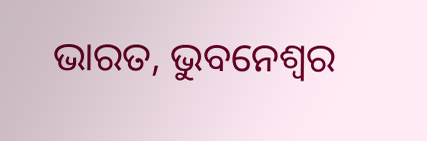ଭାରତ, ଭୁବନେଶ୍ବର